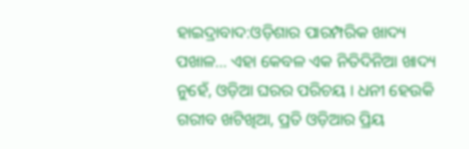ହାଇଦ୍ରାବାଦ:ଓଡ଼ିଶାର ପାରମ୍ପରିକ ଖାଦ୍ୟ ପଖାଳ... ଏହା କେବଳ ଏକ ନିତିଦିନିଆ ଖାଦ୍ୟ ନୁହେଁ, ଓଡ଼ିଆ ଘରର ପରିଚୟ । ଧନୀ ହେଉକି ଗରୀବ ଖଟିଖିଆ, ପ୍ରତି ଓଡ଼ିଆର ପ୍ରିୟ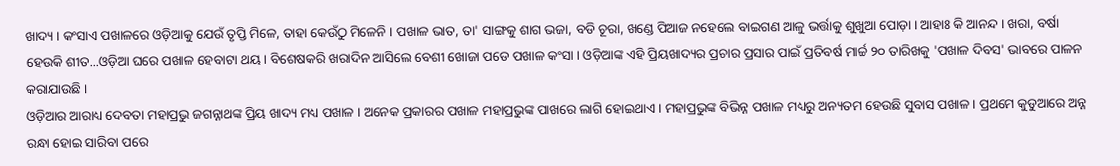ଖାଦ୍ୟ । କଂସାଏ ପଖାଳରେ ଓଡ଼ିଆକୁ ଯେଉଁ ତୃପ୍ତି ମିଳେ, ତାହା କେଉଁଠୁ ମିଳେନି । ପଖାଳ ଭାତ, ତା' ସାଙ୍ଗକୁ ଶାଗ ଭଜା, ବଡି ଚୂରା, ଖଣ୍ଡେ ପିଆଜ ନହେଲେ ବାଇଗଣ ଆଳୁ ଭର୍ତ୍ତାକୁ ଶୁଖୁଆ ପୋଡ଼ା । ଆହାଃ କି ଆନନ୍ଦ । ଖରା, ବର୍ଷା ହେଉକି ଶୀତ...ଓଡ଼ିଆ ଘରେ ପଖାଳ ହେବାଟା ଥୟ । ବିଶେଷକରି ଖରାଦିନ ଆସିଲେ ବେଶୀ ଖୋଜା ପଡେ ପଖାଳ କଂସା । ଓଡ଼ିଆଙ୍କ ଏହି ପ୍ରିୟଖାଦ୍ୟର ପ୍ରଚାର ପ୍ରସାର ପାଇଁ ପ୍ରତିବର୍ଷ ମାର୍ଚ୍ଚ ୨୦ ତାରିଖକୁ 'ପଖାଳ ଦିବସ' ଭାବରେ ପାଳନ କରାଯାଉଛି ।
ଓଡ଼ିଆର ଆରାଧ୍ୟ ଦେବତା ମହାପ୍ରଭୁ ଜଗନ୍ନାଥଙ୍କ ପ୍ରିୟ ଖାଦ୍ୟ ମଧ୍ୟ ପଖାଳ । ଅନେକ ପ୍ରକାରର ପଖାଳ ମହାପ୍ରଭୁଙ୍କ ପାଖରେ ଲାଗି ହୋଇଥାଏ । ମହାପ୍ରଭୁଙ୍କ ବିଭିନ୍ନ ପଖାଳ ମଧ୍ୟରୁ ଅନ୍ୟତମ ହେଉଛି ସୁବାସ ପଖାଳ । ପ୍ରଥମେ କୁଡୁଆରେ ଅନ୍ନ ରନ୍ଧା ହୋଇ ସାରିବା ପରେ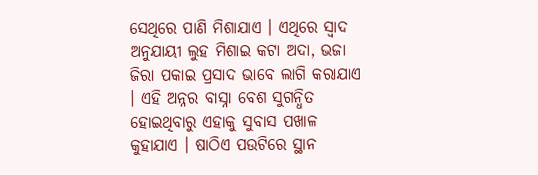ସେଥିରେ ପାଣି ମିଶାଯାଏ । ଏଥିରେ ସ୍ବାଦ ଅନୁଯାୟୀ ଲୁହ ମିଶାଇ କଟା ଅଦା, ଭଜା ଜିରା ପକାଇ ପ୍ରସାଦ ଭାବେ ଲାଗି କରାଯାଏ । ଏହି ଅନ୍ନର ବାସ୍ନା ବେଶ ସୁଗନ୍ଧିତ ହୋଇଥିବାରୁ ଏହାକୁ ସୁବାସ ପଖାଳ କୁହାଯାଏ । ଷାଠିଏ ପଉଟିରେ ସ୍ଥାନ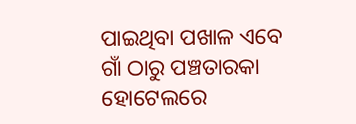ପାଇଥିବା ପଖାଳ ଏବେ ଗାଁ ଠାରୁ ପଞ୍ଚତାରକା ହୋଟେଲରେ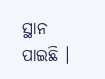ସ୍ଥାନ ପାଇଛି ।